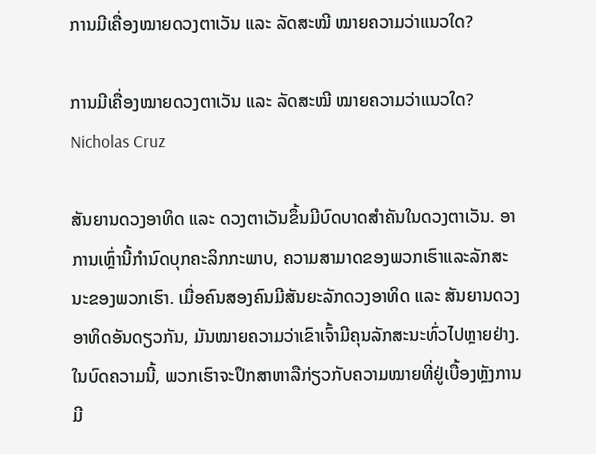ການມີເຄື່ອງໝາຍດວງຕາເວັນ ແລະ ລັດສະໝີ ໝາຍຄວາມວ່າແນວໃດ?

ການມີເຄື່ອງໝາຍດວງຕາເວັນ ແລະ ລັດສະໝີ ໝາຍຄວາມວ່າແນວໃດ?
Nicholas Cruz

ສັນຍານດວງອາທິດ ແລະ ດວງຕາເວັນຂຶ້ນມີບົດບາດສຳຄັນໃນດວງຕາເວັນ. ອາການເຫຼົ່ານີ້ກໍານົດບຸກຄະລິກກະພາບ, ຄວາມສາມາດຂອງພວກເຮົາແລະລັກສະນະຂອງພວກເຮົາ. ເມື່ອຄົນສອງຄົນມີສັນຍະລັກດວງອາທິດ ແລະ ສັນຍານດວງອາທິດອັນດຽວກັນ, ມັນໝາຍຄວາມວ່າເຂົາເຈົ້າມີຄຸນລັກສະນະທົ່ວໄປຫຼາຍຢ່າງ. ໃນບົດຄວາມນີ້, ພວກເຮົາຈະປຶກສາຫາລືກ່ຽວກັບຄວາມໝາຍທີ່ຢູ່ເບື້ອງຫຼັງການມີ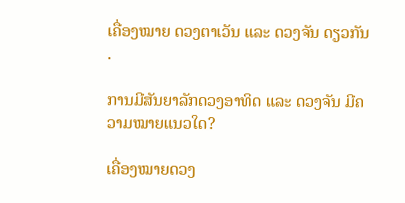ເຄື່ອງໝາຍ ດວງຕາເວັນ ແລະ ດວງຈັນ ດຽວກັນ .

ການມີສັນຍາລັກດວງອາທິດ ແລະ ດວງຈັນ ມີຄວາມໝາຍແນວໃດ?

ເຄື່ອງໝາຍດວງ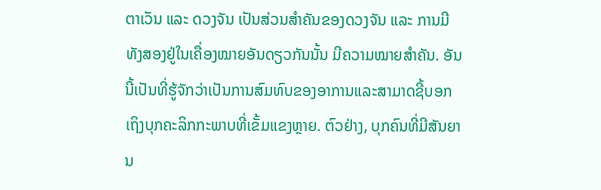ຕາເວັນ ແລະ ດວງຈັນ ເປັນສ່ວນສຳຄັນຂອງດວງຈັນ ແລະ ການມີທັງສອງຢູ່ໃນເຄື່ອງໝາຍອັນດຽວກັນນັ້ນ ມີຄວາມໝາຍສຳຄັນ. ອັນນີ້ເປັນທີ່ຮູ້ຈັກວ່າເປັນການສົມທົບຂອງອາການແລະສາມາດຊີ້ບອກເຖິງບຸກຄະລິກກະພາບທີ່ເຂັ້ມແຂງຫຼາຍ. ຕົວຢ່າງ, ບຸກຄົນທີ່ມີສັນຍານ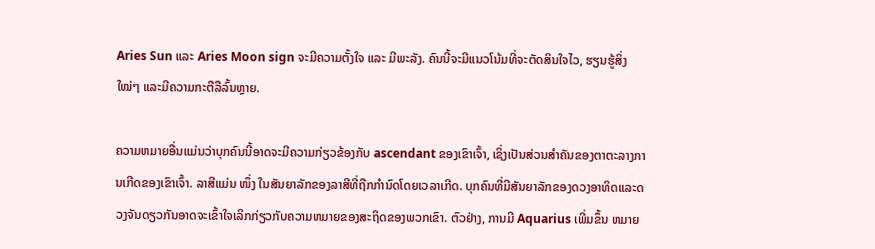Aries Sun ແລະ Aries Moon sign ຈະມີຄວາມຕັ້ງໃຈ ແລະ ມີພະລັງ. ຄົນນີ້ຈະມີແນວໂນ້ມທີ່ຈະຕັດສິນໃຈໄວ, ຮຽນຮູ້ສິ່ງໃໝ່ໆ ແລະມີຄວາມກະຕືລືລົ້ນຫຼາຍ.

ຄວາມຫມາຍອື່ນແມ່ນວ່າບຸກຄົນນີ້ອາດຈະມີຄວາມກ່ຽວຂ້ອງກັບ ascendant ຂອງເຂົາເຈົ້າ, ເຊິ່ງເປັນສ່ວນສໍາຄັນຂອງຕາຕະລາງການເກີດຂອງເຂົາເຈົ້າ. ລາສີແມ່ນ ໜຶ່ງ ໃນສັນຍາລັກຂອງລາສີທີ່ຖືກກໍານົດໂດຍເວລາເກີດ. ບຸກຄົນທີ່ມີສັນຍາລັກຂອງດວງອາທິດແລະດວງຈັນດຽວກັນອາດຈະເຂົ້າໃຈເລິກກ່ຽວກັບຄວາມຫມາຍຂອງສະຖິດຂອງພວກເຂົາ. ຕົວຢ່າງ, ການມີ Aquarius ເພີ່ມຂຶ້ນ ຫມາຍ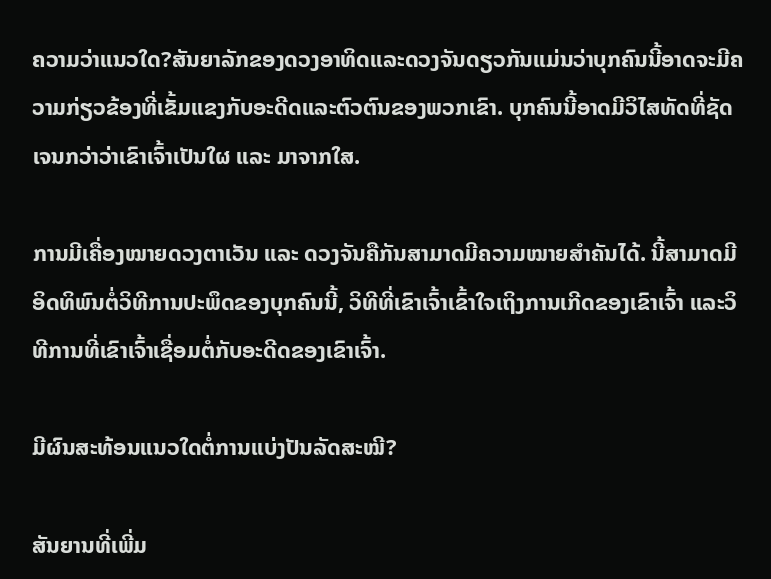ຄວາມວ່າແນວໃດ?ສັນຍາລັກຂອງດວງອາທິດແລະດວງຈັນດຽວກັນແມ່ນວ່າບຸກຄົນນີ້ອາດຈະມີຄວາມກ່ຽວຂ້ອງທີ່ເຂັ້ມແຂງກັບອະດີດແລະຕົວຕົນຂອງພວກເຂົາ. ບຸກຄົນນີ້ອາດມີວິໄສທັດທີ່ຊັດເຈນກວ່າວ່າເຂົາເຈົ້າເປັນໃຜ ແລະ ມາຈາກໃສ.

ການມີເຄື່ອງໝາຍດວງຕາເວັນ ແລະ ດວງຈັນຄືກັນສາມາດມີຄວາມໝາຍສຳຄັນໄດ້. ນີ້ສາມາດມີອິດທິພົນຕໍ່ວິທີການປະພຶດຂອງບຸກຄົນນີ້, ວິທີທີ່ເຂົາເຈົ້າເຂົ້າໃຈເຖິງການເກີດຂອງເຂົາເຈົ້າ ແລະວິທີການທີ່ເຂົາເຈົ້າເຊື່ອມຕໍ່ກັບອະດີດຂອງເຂົາເຈົ້າ.

ມີຜົນສະທ້ອນແນວໃດຕໍ່ການແບ່ງປັນລັດສະໝີ?

ສັນຍານທີ່ເພີ່ມ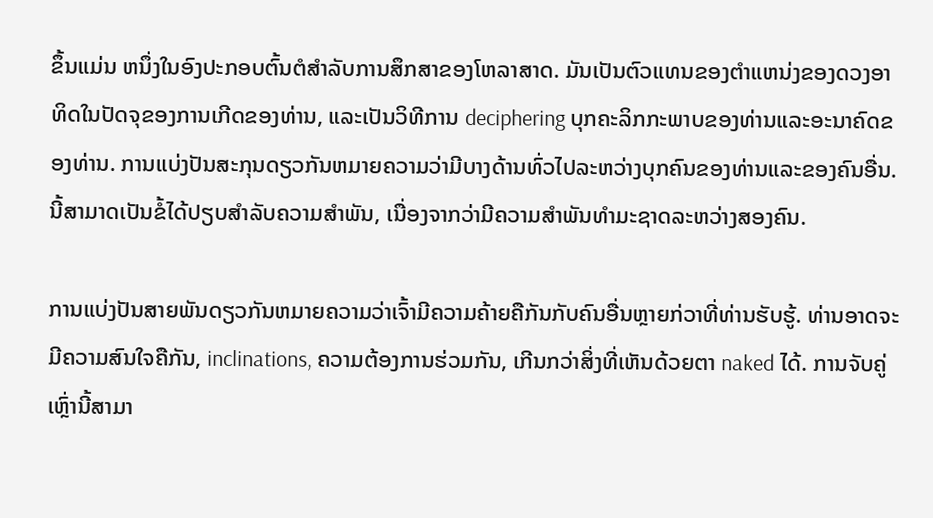ຂຶ້ນແມ່ນ ຫນຶ່ງໃນອົງປະກອບຕົ້ນຕໍສໍາລັບການສຶກສາຂອງໂຫລາສາດ. ມັນເປັນຕົວແທນຂອງຕໍາແຫນ່ງຂອງດວງອາທິດໃນປັດຈຸຂອງການເກີດຂອງທ່ານ, ແລະເປັນວິທີການ deciphering ບຸກຄະລິກກະພາບຂອງທ່ານແລະອະນາຄົດຂອງທ່ານ. ການແບ່ງປັນສະກຸນດຽວກັນຫມາຍຄວາມວ່າມີບາງດ້ານທົ່ວໄປລະຫວ່າງບຸກຄົນຂອງທ່ານແລະຂອງຄົນອື່ນ. ນີ້ສາມາດເປັນຂໍ້ໄດ້ປຽບສໍາລັບຄວາມສໍາພັນ, ເນື່ອງຈາກວ່າມີຄວາມສໍາພັນທໍາມະຊາດລະຫວ່າງສອງຄົນ.

ການແບ່ງປັນສາຍພັນດຽວກັນຫມາຍຄວາມວ່າເຈົ້າມີຄວາມຄ້າຍຄືກັນກັບຄົນອື່ນຫຼາຍກ່ວາທີ່ທ່ານຮັບຮູ້. ທ່ານອາດຈະມີຄວາມສົນໃຈຄືກັນ, inclinations, ຄວາມຕ້ອງການຮ່ວມກັນ, ເກີນກວ່າສິ່ງທີ່ເຫັນດ້ວຍຕາ naked ໄດ້. ການຈັບຄູ່ເຫຼົ່ານີ້ສາມາ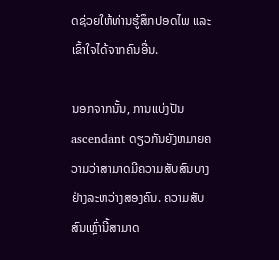ດຊ່ວຍໃຫ້ທ່ານຮູ້ສຶກປອດໄພ ແລະ ເຂົ້າໃຈໄດ້ຈາກຄົນອື່ນ.

ນອກຈາກນັ້ນ, ການແບ່ງປັນ ascendant ດຽວກັນຍັງຫມາຍຄວາມວ່າສາມາດມີຄວາມສັບສົນບາງຢ່າງລະຫວ່າງສອງຄົນ. ຄວາມສັບສົນເຫຼົ່ານີ້ສາມາດ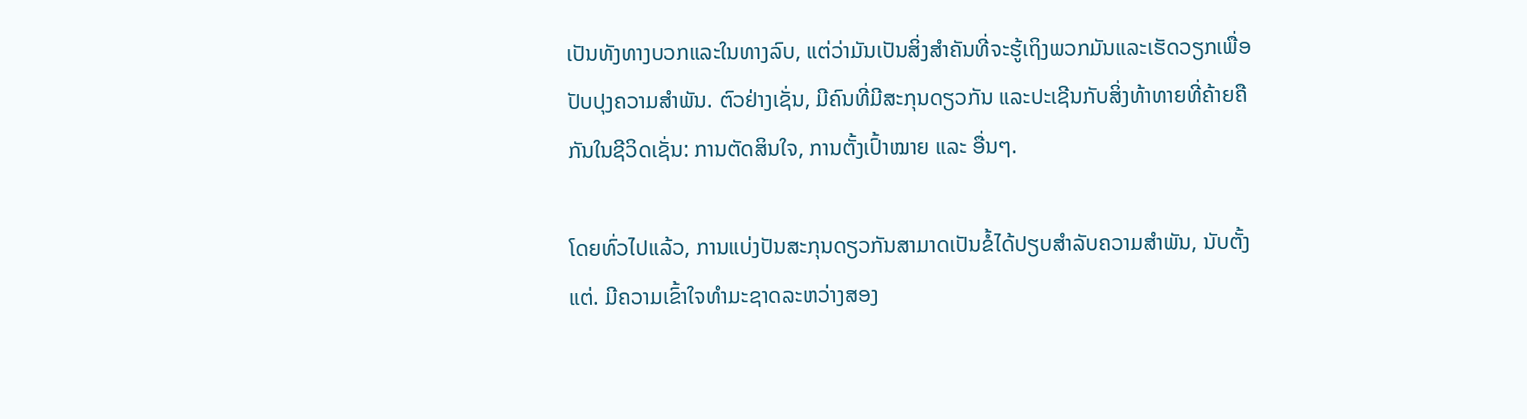ເປັນທັງທາງບວກແລະໃນທາງລົບ, ແຕ່ວ່າມັນເປັນສິ່ງສໍາຄັນທີ່ຈະຮູ້ເຖິງພວກມັນແລະເຮັດວຽກເພື່ອປັບປຸງຄວາມສໍາພັນ. ຕົວຢ່າງເຊັ່ນ, ມີຄົນທີ່ມີສະກຸນດຽວກັນ ແລະປະເຊີນກັບສິ່ງທ້າທາຍທີ່ຄ້າຍຄືກັນໃນຊີວິດເຊັ່ນ: ການຕັດສິນໃຈ, ການຕັ້ງເປົ້າໝາຍ ແລະ ອື່ນໆ.

ໂດຍທົ່ວໄປແລ້ວ, ການແບ່ງປັນສະກຸນດຽວກັນສາມາດເປັນຂໍ້ໄດ້ປຽບສໍາລັບຄວາມສໍາພັນ, ນັບຕັ້ງແຕ່. ມີຄວາມເຂົ້າໃຈທໍາມະຊາດລະຫວ່າງສອງ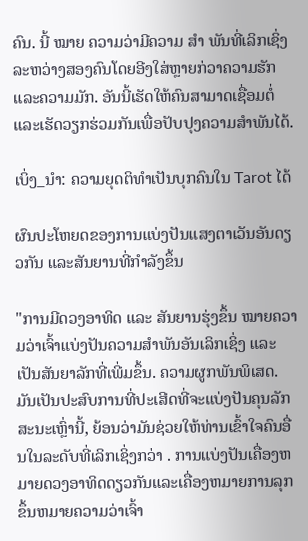ຄົນ. ນີ້ ໝາຍ ຄວາມວ່າມີຄວາມ ສຳ ພັນທີ່ເລິກເຊິ່ງລະຫວ່າງສອງຄົນໂດຍອີງໃສ່ຫຼາຍກ່ວາຄວາມຮັກແລະຄວາມມັກ. ອັນນີ້ເຮັດໃຫ້ຄົນສາມາດເຊື່ອມຕໍ່ ແລະເຮັດວຽກຮ່ວມກັນເພື່ອປັບປຸງຄວາມສໍາພັນໄດ້.

ເບິ່ງ_ນຳ: ຄວາມຍຸດຕິທໍາເປັນບຸກຄົນໃນ Tarot ໄດ້

ຜົນປະໂຫຍດຂອງການແບ່ງປັນແສງຕາເວັນອັນດຽວກັນ ແລະສັນຍານທີ່ກຳລັງຂຶ້ນ

"ການມີດວງອາທິດ ແລະ ສັນຍານຮຸ່ງຂຶ້ນ ໝາຍຄວາມວ່າເຈົ້າແບ່ງປັນຄວາມສຳພັນອັນເລິກເຊິ່ງ ແລະເປັນສັນຍາລັກທີ່ເພີ່ມຂຶ້ນ. ຄວາມຜູກພັນພິເສດ. ມັນເປັນປະສົບການທີ່ປະເສີດທີ່ຈະແບ່ງປັນຄຸນລັກສະນະເຫຼົ່ານີ້, ຍ້ອນວ່າມັນຊ່ວຍໃຫ້ທ່ານເຂົ້າໃຈຄົນອື່ນໃນລະດັບທີ່ເລິກເຊິ່ງກວ່າ . ການແບ່ງປັນເຄື່ອງຫມາຍດວງອາທິດດຽວກັນແລະເຄື່ອງຫມາຍການລຸກຂຶ້ນຫມາຍຄວາມວ່າເຈົ້າ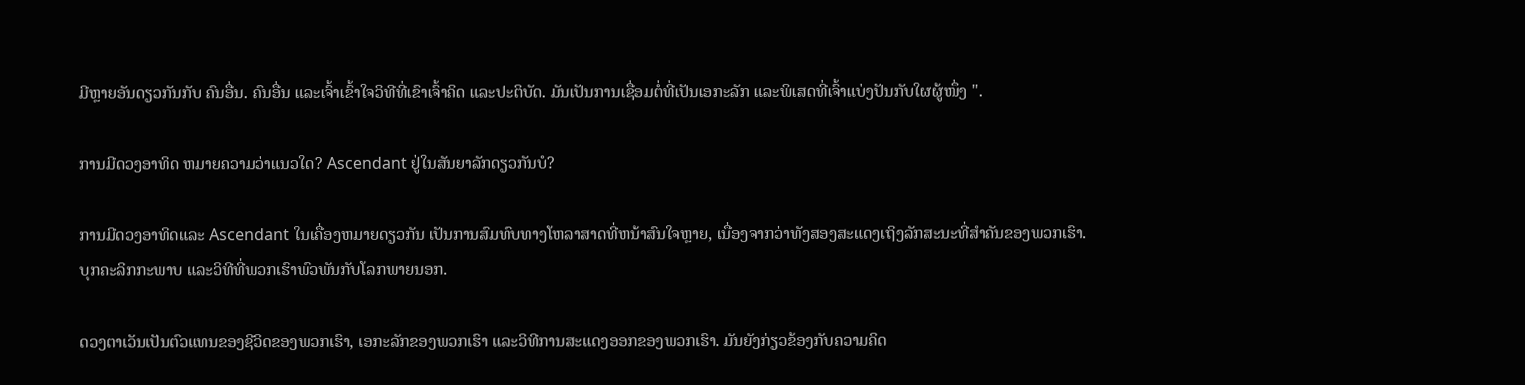ມີຫຼາຍອັນດຽວກັນກັບ ຄົນອື່ນ. ຄົນອື່ນ ແລະເຈົ້າເຂົ້າໃຈວິທີທີ່ເຂົາເຈົ້າຄິດ ແລະປະຕິບັດ. ມັນເປັນການເຊື່ອມຕໍ່ທີ່ເປັນເອກະລັກ ແລະພິເສດທີ່ເຈົ້າແບ່ງປັນກັບໃຜຜູ້ໜຶ່ງ ".

ການມີດວງອາທິດ ຫມາຍຄວາມວ່າແນວໃດ? Ascendant ຢູ່ໃນສັນຍາລັກດຽວກັນບໍ?

ການມີດວງອາທິດແລະ Ascendant ໃນເຄື່ອງຫມາຍດຽວກັນ ເປັນການສົມທົບທາງໂຫລາສາດທີ່ຫນ້າສົນໃຈຫຼາຍ, ເນື່ອງຈາກວ່າທັງສອງສະແດງເຖິງລັກສະນະທີ່ສໍາຄັນຂອງພວກເຮົາ.ບຸກຄະລິກກະພາບ ແລະວິທີທີ່ພວກເຮົາພົວພັນກັບໂລກພາຍນອກ.

ດວງຕາເວັນເປັນຕົວແທນຂອງຊີວິດຂອງພວກເຮົາ, ເອກະລັກຂອງພວກເຮົາ ແລະວິທີການສະແດງອອກຂອງພວກເຮົາ. ມັນຍັງກ່ຽວຂ້ອງກັບຄວາມຄິດ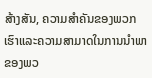ສ້າງສັນ, ຄວາມສໍາຄັນຂອງພວກເຮົາແລະຄວາມສາມາດໃນການນໍາພາຂອງພວ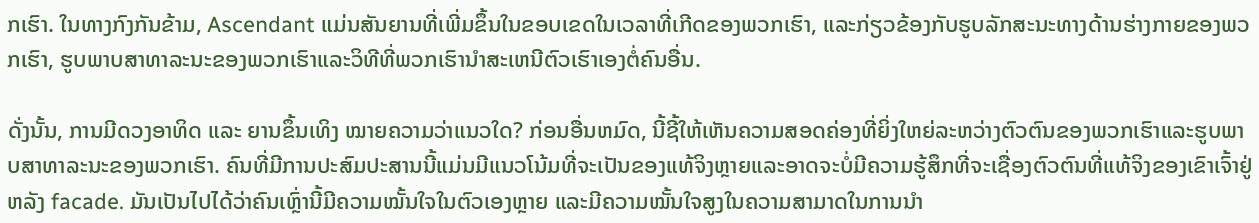ກເຮົາ. ໃນທາງກົງກັນຂ້າມ, Ascendant ແມ່ນສັນຍານທີ່ເພີ່ມຂຶ້ນໃນຂອບເຂດໃນເວລາທີ່ເກີດຂອງພວກເຮົາ, ແລະກ່ຽວຂ້ອງກັບຮູບລັກສະນະທາງດ້ານຮ່າງກາຍຂອງພວກເຮົາ, ຮູບພາບສາທາລະນະຂອງພວກເຮົາແລະວິທີທີ່ພວກເຮົານໍາສະເຫນີຕົວເຮົາເອງຕໍ່ຄົນອື່ນ.

ດັ່ງນັ້ນ, ການມີດວງອາທິດ ແລະ ຍານຂຶ້ນເທິງ ໝາຍຄວາມວ່າແນວໃດ? ກ່ອນອື່ນຫມົດ, ນີ້ຊີ້ໃຫ້ເຫັນຄວາມສອດຄ່ອງທີ່ຍິ່ງໃຫຍ່ລະຫວ່າງຕົວຕົນຂອງພວກເຮົາແລະຮູບພາບສາທາລະນະຂອງພວກເຮົາ. ຄົນທີ່ມີການປະສົມປະສານນີ້ແມ່ນມີແນວໂນ້ມທີ່ຈະເປັນຂອງແທ້ຈິງຫຼາຍແລະອາດຈະບໍ່ມີຄວາມຮູ້ສຶກທີ່ຈະເຊື່ອງຕົວຕົນທີ່ແທ້ຈິງຂອງເຂົາເຈົ້າຢູ່ຫລັງ facade. ມັນເປັນໄປໄດ້ວ່າຄົນເຫຼົ່ານີ້ມີຄວາມໝັ້ນໃຈໃນຕົວເອງຫຼາຍ ແລະມີຄວາມໝັ້ນໃຈສູງໃນຄວາມສາມາດໃນການນຳ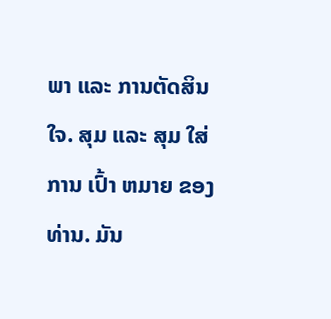ພາ ແລະ ການຕັດສິນໃຈ. ສຸມ ແລະ ສຸມ ໃສ່ ການ ເປົ້າ ຫມາຍ ຂອງ ທ່ານ. ມັນ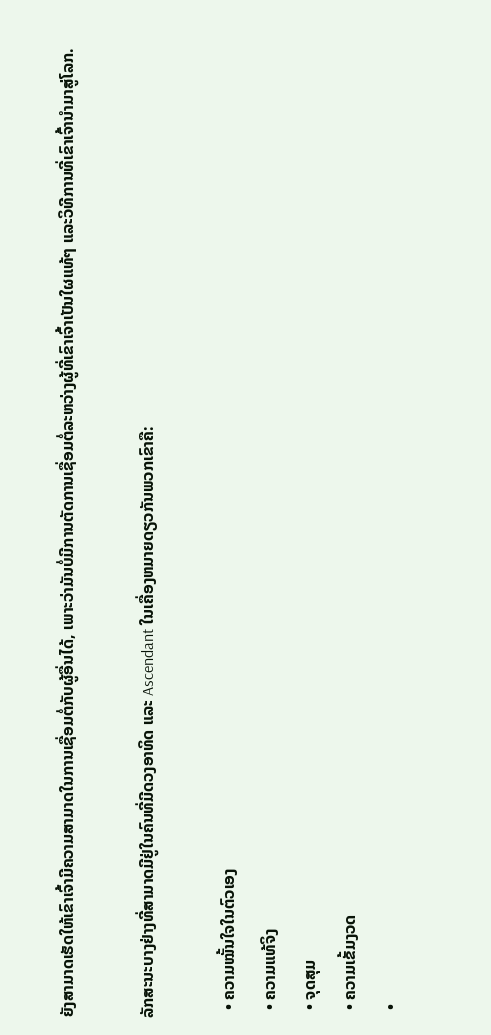ຍັງສາມາດເຮັດໃຫ້ເຂົາເຈົ້າມີຄວາມສາມາດໃນການເຊື່ອມຕໍ່ກັບຜູ້ອື່ນໄດ້, ເພາະວ່າມັນບໍ່ມີການຕັດການເຊື່ອມຕໍ່ລະຫວ່າງຜູ້ທີ່ເຂົາເຈົ້າເປັນໃຜແທ້ໆ ແລະວິທີການທີ່ເຂົາເຈົ້ານໍາມາສູ່ໂລກ.

ລັກສະນະບາງຢ່າງທີ່ສາມາດມີຢູ່ໃນຄົນທີ່ມີດວງອາທິດ ແລະ Ascendant ໃນເຄື່ອງຫມາຍດຽວກັນພວກເຂົາຄື:

  • ຄວາມໝັ້ນໃຈໃນຕົວເອງ
  • ຄວາມແທ້ຈິງ
  • ຈຸດສຸມ
  • ຄວາມເຂັ້ມງວດ
  •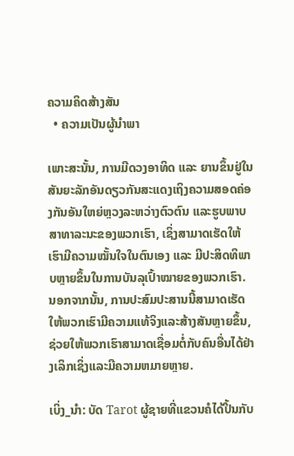ຄວາມຄິດສ້າງສັນ
  • ຄວາມເປັນຜູ້ນໍາພາ

ເພາະສະນັ້ນ, ການມີດວງອາທິດ ແລະ ຍານຂຶ້ນຢູ່ໃນສັນຍະລັກອັນດຽວກັນສະແດງເຖິງຄວາມສອດຄ່ອງກັນອັນໃຫຍ່ຫຼວງລະຫວ່າງຕົວຕົນ ແລະຮູບພາບສາທາລະນະຂອງພວກເຮົາ, ເຊິ່ງສາມາດເຮັດໃຫ້ເຮົາມີຄວາມໝັ້ນໃຈໃນຕົນເອງ ແລະ ມີປະສິດທິພາບຫຼາຍຂຶ້ນໃນການບັນລຸເປົ້າໝາຍຂອງພວກເຮົາ. ນອກຈາກນັ້ນ, ການປະສົມປະສານນີ້ສາມາດເຮັດໃຫ້ພວກເຮົາມີຄວາມແທ້ຈິງແລະສ້າງສັນຫຼາຍຂຶ້ນ, ຊ່ວຍໃຫ້ພວກເຮົາສາມາດເຊື່ອມຕໍ່ກັບຄົນອື່ນໄດ້ຢ່າງເລິກເຊິ່ງແລະມີຄວາມຫມາຍຫຼາຍ.

ເບິ່ງ_ນຳ: ບັດ Tarot ຜູ້ຊາຍທີ່ແຂວນຄໍໄດ້ປີ້ນກັບ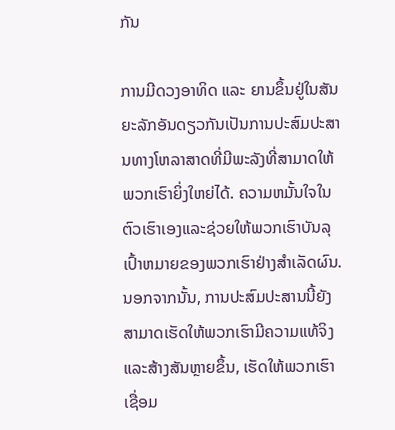ກັນ

ການມີດວງອາທິດ ແລະ ຍານຂຶ້ນຢູ່ໃນສັນຍະລັກອັນດຽວກັນເປັນການປະສົມປະສານທາງໂຫລາສາດທີ່ມີພະລັງທີ່ສາມາດໃຫ້ພວກເຮົາຍິ່ງໃຫຍ່ໄດ້. ຄວາມຫມັ້ນໃຈໃນຕົວເຮົາເອງແລະຊ່ວຍໃຫ້ພວກເຮົາບັນລຸເປົ້າຫມາຍຂອງພວກເຮົາຢ່າງສໍາເລັດຜົນ. ນອກຈາກນັ້ນ, ການປະສົມປະສານນີ້ຍັງສາມາດເຮັດໃຫ້ພວກເຮົາມີຄວາມແທ້ຈິງແລະສ້າງສັນຫຼາຍຂຶ້ນ, ເຮັດໃຫ້ພວກເຮົາເຊື່ອມ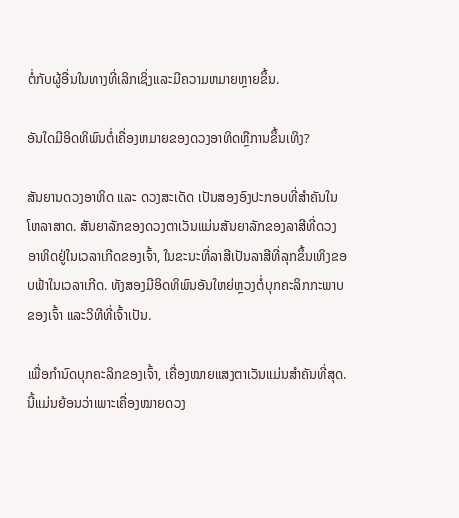ຕໍ່ກັບຜູ້ອື່ນໃນທາງທີ່ເລິກເຊິ່ງແລະມີຄວາມຫມາຍຫຼາຍຂຶ້ນ.

ອັນໃດມີອິດທິພົນຕໍ່ເຄື່ອງຫມາຍຂອງດວງອາທິດຫຼືການຂຶ້ນເທິງ?

ສັນຍານດວງອາທິດ ແລະ ດວງສະເດັດ ເປັນສອງອົງປະກອບທີ່ສຳຄັນໃນໂຫລາສາດ. ສັນຍາລັກຂອງດວງຕາເວັນແມ່ນສັນຍາລັກຂອງລາສີທີ່ດວງອາທິດຢູ່ໃນເວລາເກີດຂອງເຈົ້າ, ໃນຂະນະທີ່ລາສີເປັນລາສີທີ່ລຸກຂຶ້ນເທິງຂອບຟ້າໃນເວລາເກີດ. ທັງສອງມີອິດທິພົນອັນໃຫຍ່ຫຼວງຕໍ່ບຸກຄະລິກກະພາບຂອງເຈົ້າ ແລະວິທີທີ່ເຈົ້າເປັນ.

ເພື່ອກຳນົດບຸກຄະລິກຂອງເຈົ້າ, ເຄື່ອງໝາຍແສງຕາເວັນແມ່ນສຳຄັນທີ່ສຸດ. ນີ້ແມ່ນຍ້ອນວ່າເພາະເຄື່ອງໝາຍດວງ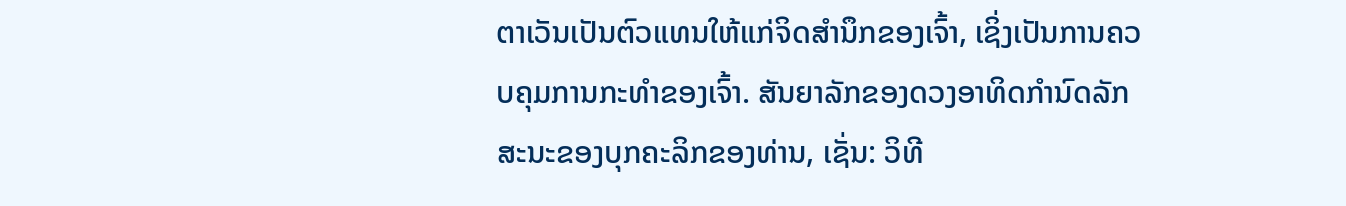ຕາເວັນເປັນຕົວແທນໃຫ້ແກ່ຈິດສຳນຶກຂອງເຈົ້າ, ເຊິ່ງເປັນການຄວບຄຸມການກະທຳຂອງເຈົ້າ. ສັນຍາລັກຂອງດວງອາທິດກໍານົດລັກສະນະຂອງບຸກຄະລິກຂອງທ່ານ, ເຊັ່ນ: ວິທີ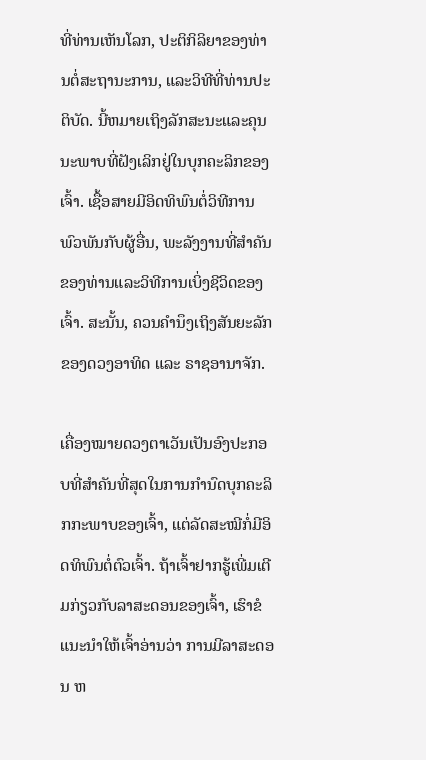ທີ່ທ່ານເຫັນໂລກ, ປະຕິກິລິຍາຂອງທ່ານຕໍ່ສະຖານະການ, ແລະວິທີທີ່ທ່ານປະຕິບັດ. ນີ້ຫມາຍເຖິງລັກສະນະແລະຄຸນນະພາບທີ່ຝັງເລິກຢູ່ໃນບຸກຄະລິກຂອງເຈົ້າ. ເຊື້ອສາຍມີອິດທິພົນຕໍ່ວິທີການພົວພັນກັບຜູ້ອື່ນ, ພະລັງງານທີ່ສໍາຄັນຂອງທ່ານແລະວິທີການເບິ່ງຊີວິດຂອງເຈົ້າ. ສະນັ້ນ, ຄວນຄຳນຶງເຖິງສັນຍະລັກຂອງດວງອາທິດ ແລະ ຣາຊອານາຈັກ.

ເຄື່ອງໝາຍດວງຕາເວັນເປັນອົງປະກອບທີ່ສຳຄັນທີ່ສຸດໃນການກຳນົດບຸກຄະລິກກະພາບຂອງເຈົ້າ, ແຕ່ລັດສະໝີກໍ່ມີອິດທິພົນຕໍ່ຕົວເຈົ້າ. ຖ້າເຈົ້າຢາກຮູ້ເພີ່ມເຕີມກ່ຽວກັບລາສະດອນຂອງເຈົ້າ, ເຮົາຂໍແນະນຳໃຫ້ເຈົ້າອ່ານວ່າ ການມີລາສະດອນ ຫ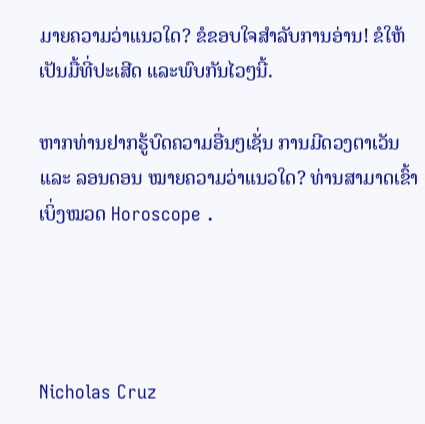ມາຍຄວາມວ່າແນວໃດ? ຂໍຂອບໃຈສຳລັບການອ່ານ! ຂໍໃຫ້ເປັນມື້ທີ່ປະເສີດ ແລະພົບກັນໄວໆນີ້.

ຫາກທ່ານຢາກຮູ້ບົດຄວາມອື່ນໆເຊັ່ນ ການມີດວງຕາເວັນ ແລະ ລອນດອນ ໝາຍຄວາມວ່າແນວໃດ? ທ່ານສາມາດເຂົ້າເບິ່ງໝວດ Horoscope .




Nicholas Cruz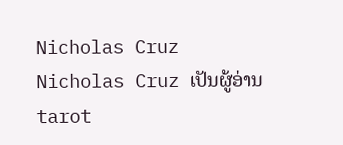Nicholas Cruz
Nicholas Cruz ເປັນຜູ້ອ່ານ tarot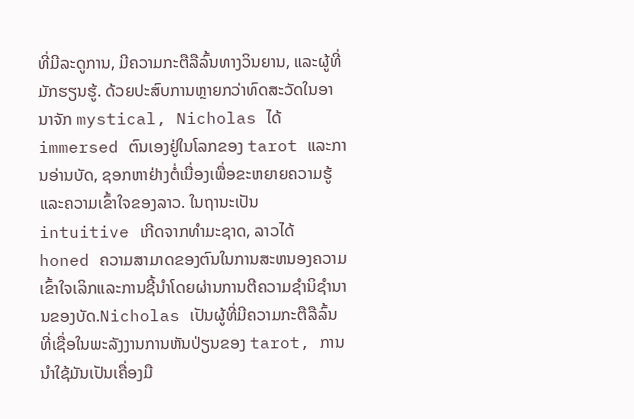ທີ່ມີລະດູການ, ມີຄວາມກະຕືລືລົ້ນທາງວິນຍານ, ແລະຜູ້ທີ່ມັກຮຽນຮູ້. ດ້ວຍປະສົບການຫຼາຍກວ່າທົດສະວັດໃນອານາຈັກ mystical, Nicholas ໄດ້ immersed ຕົນເອງຢູ່ໃນໂລກຂອງ tarot ແລະການອ່ານບັດ, ຊອກຫາຢ່າງຕໍ່ເນື່ອງເພື່ອຂະຫຍາຍຄວາມຮູ້ແລະຄວາມເຂົ້າໃຈຂອງລາວ. ໃນຖານະເປັນ intuitive ເກີດຈາກທໍາມະຊາດ, ລາວໄດ້ honed ຄວາມສາມາດຂອງຕົນໃນການສະຫນອງຄວາມເຂົ້າໃຈເລິກແລະການຊີ້ນໍາໂດຍຜ່ານການຕີຄວາມຊໍານິຊໍານານຂອງບັດ.Nicholas ເປັນຜູ້ທີ່ມີຄວາມກະຕືລືລົ້ນທີ່ເຊື່ອໃນພະລັງງານການຫັນປ່ຽນຂອງ tarot, ການນໍາໃຊ້ມັນເປັນເຄື່ອງມື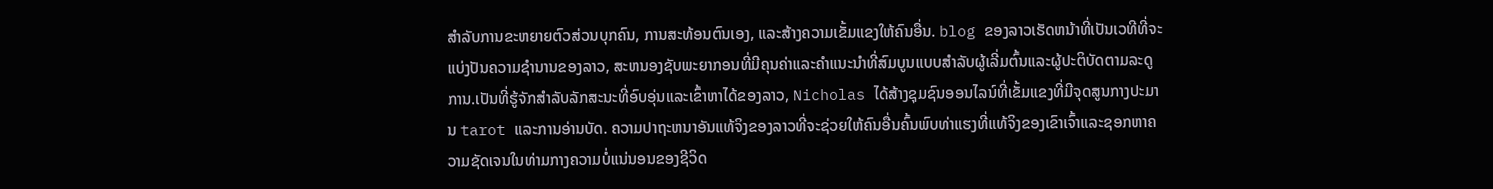ສໍາລັບການຂະຫຍາຍຕົວສ່ວນບຸກຄົນ, ການສະທ້ອນຕົນເອງ, ແລະສ້າງຄວາມເຂັ້ມແຂງໃຫ້ຄົນອື່ນ. blog ຂອງລາວເຮັດຫນ້າທີ່ເປັນເວທີທີ່ຈະແບ່ງປັນຄວາມຊໍານານຂອງລາວ, ສະຫນອງຊັບພະຍາກອນທີ່ມີຄຸນຄ່າແລະຄໍາແນະນໍາທີ່ສົມບູນແບບສໍາລັບຜູ້ເລີ່ມຕົ້ນແລະຜູ້ປະຕິບັດຕາມລະດູການ.ເປັນທີ່ຮູ້ຈັກສໍາລັບລັກສະນະທີ່ອົບອຸ່ນແລະເຂົ້າຫາໄດ້ຂອງລາວ, Nicholas ໄດ້ສ້າງຊຸມຊົນອອນໄລນ໌ທີ່ເຂັ້ມແຂງທີ່ມີຈຸດສູນກາງປະມານ tarot ແລະການອ່ານບັດ. ຄວາມປາຖະຫນາອັນແທ້ຈິງຂອງລາວທີ່ຈະຊ່ວຍໃຫ້ຄົນອື່ນຄົ້ນພົບທ່າແຮງທີ່ແທ້ຈິງຂອງເຂົາເຈົ້າແລະຊອກຫາຄວາມຊັດເຈນໃນທ່າມກາງຄວາມບໍ່ແນ່ນອນຂອງຊີວິດ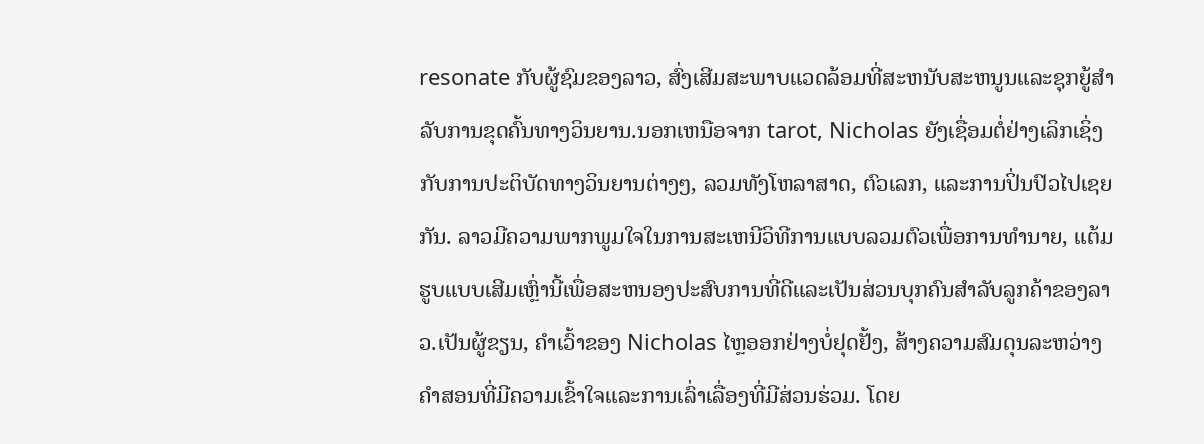resonate ກັບຜູ້ຊົມຂອງລາວ, ສົ່ງເສີມສະພາບແວດລ້ອມທີ່ສະຫນັບສະຫນູນແລະຊຸກຍູ້ສໍາລັບການຂຸດຄົ້ນທາງວິນຍານ.ນອກເຫນືອຈາກ tarot, Nicholas ຍັງເຊື່ອມຕໍ່ຢ່າງເລິກເຊິ່ງກັບການປະຕິບັດທາງວິນຍານຕ່າງໆ, ລວມທັງໂຫລາສາດ, ຕົວເລກ, ແລະການປິ່ນປົວໄປເຊຍກັນ. ລາວມີຄວາມພາກພູມໃຈໃນການສະເຫນີວິທີການແບບລວມຕົວເພື່ອການທໍານາຍ, ແຕ້ມຮູບແບບເສີມເຫຼົ່ານີ້ເພື່ອສະຫນອງປະສົບການທີ່ດີແລະເປັນສ່ວນບຸກຄົນສໍາລັບລູກຄ້າຂອງລາວ.ເປັນຜູ້ຂຽນ, ຄໍາເວົ້າຂອງ Nicholas ໄຫຼອອກຢ່າງບໍ່ຢຸດຢັ້ງ, ສ້າງຄວາມສົມດຸນລະຫວ່າງຄໍາສອນທີ່ມີຄວາມເຂົ້າໃຈແລະການເລົ່າເລື່ອງທີ່ມີສ່ວນຮ່ວມ. ໂດຍ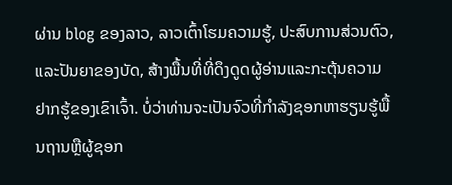ຜ່ານ blog ຂອງລາວ, ລາວເຕົ້າໂຮມຄວາມຮູ້, ປະສົບການສ່ວນຕົວ, ແລະປັນຍາຂອງບັດ, ສ້າງພື້ນທີ່ທີ່ດຶງດູດຜູ້ອ່ານແລະກະຕຸ້ນຄວາມຢາກຮູ້ຂອງເຂົາເຈົ້າ. ບໍ່ວ່າທ່ານຈະເປັນຈົວທີ່ກໍາລັງຊອກຫາຮຽນຮູ້ພື້ນຖານຫຼືຜູ້ຊອກ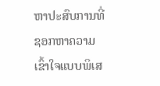ຫາປະສົບການທີ່ຊອກຫາຄວາມເຂົ້າໃຈແບບພິເສ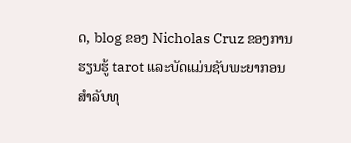ດ, blog ຂອງ Nicholas Cruz ຂອງການຮຽນຮູ້ tarot ແລະບັດແມ່ນຊັບພະຍາກອນສໍາລັບທຸ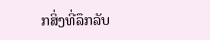ກສິ່ງທີ່ລຶກລັບ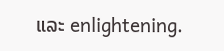ແລະ enlightening.